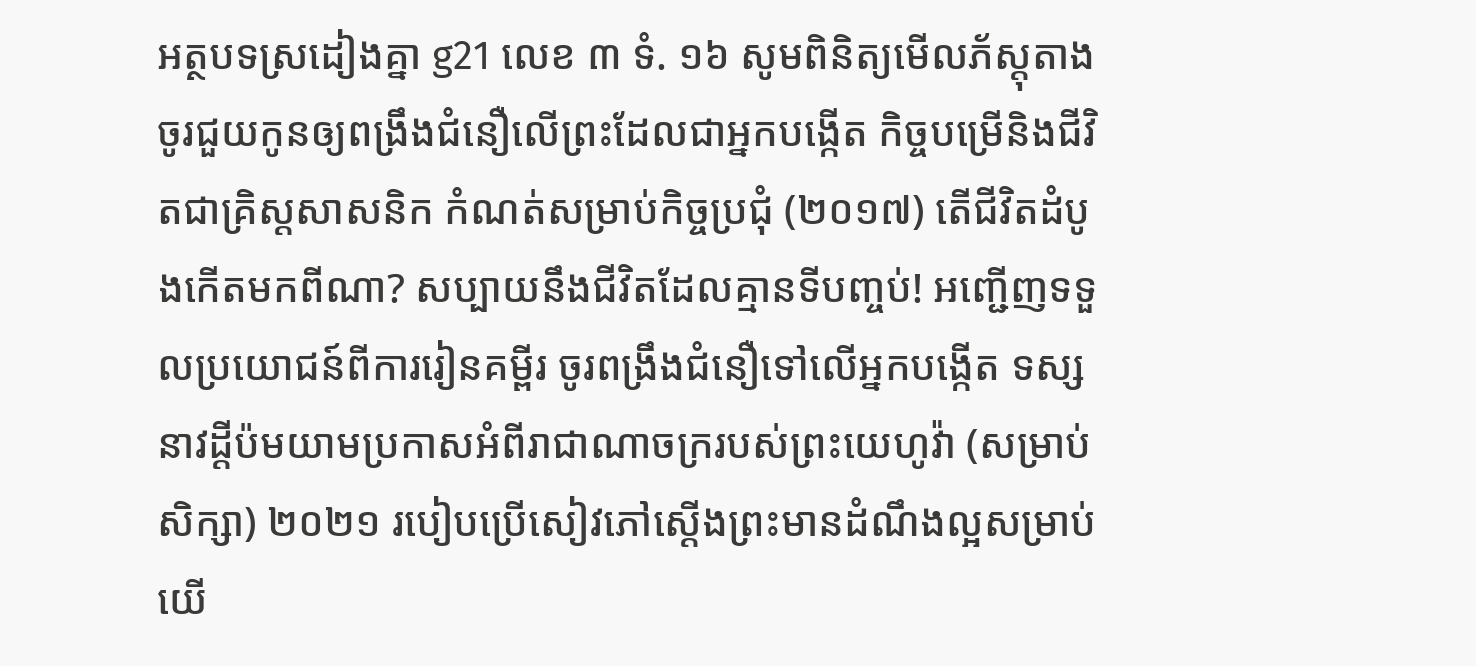អត្ថបទស្រដៀងគ្នា g21 លេខ ៣ ទំ. ១៦ សូមពិនិត្យមើលភ័ស្តុតាង ចូរជួយកូនឲ្យពង្រឹងជំនឿលើព្រះដែលជាអ្នកបង្កើត កិច្ចបម្រើនិងជីវិតជាគ្រិស្តសាសនិក កំណត់សម្រាប់កិច្ចប្រជុំ (២០១៧) តើជីវិតដំបូងកើតមកពីណា? សប្បាយនឹងជីវិតដែលគ្មានទីបញ្ចប់! អញ្ជើញទទួលប្រយោជន៍ពីការរៀនគម្ពីរ ចូរពង្រឹងជំនឿទៅលើអ្នកបង្កើត ទស្សនាវដ្ដីប៉មយាមប្រកាសអំពីរាជាណាចក្ររបស់ព្រះយេហូវ៉ា (សម្រាប់សិក្សា) ២០២១ របៀបប្រើសៀវភៅស្ដើងព្រះមានដំណឹងល្អសម្រាប់យើ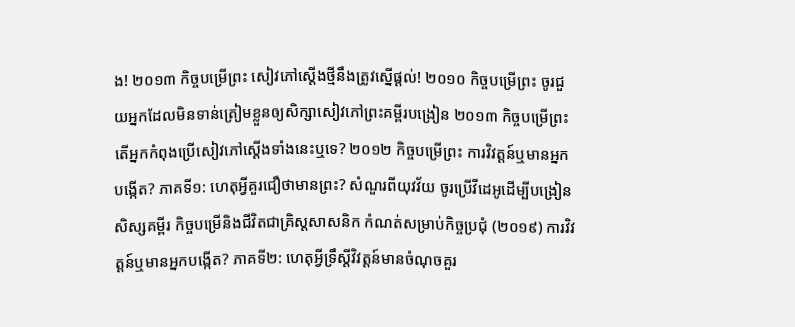ង! ២០១៣ កិច្ចបម្រើព្រះ សៀវភៅស្ដើងថ្មីនឹងត្រូវស្នើផ្ដល់! ២០១០ កិច្ចបម្រើព្រះ ចូរជួយអ្នកដែលមិនទាន់ត្រៀមខ្លួនឲ្យសិក្សាសៀវភៅព្រះគម្ពីរបង្រៀន ២០១៣ កិច្ចបម្រើព្រះ តើអ្នកកំពុងប្រើសៀវភៅស្ដើងទាំងនេះឬទេ? ២០១២ កិច្ចបម្រើព្រះ ការវិវត្តន៍ឬមានអ្នកបង្កើត? ភាគទី១: ហេតុអ្វីគួរជឿថាមានព្រះ? សំណួរពីយុវវ័យ ចូរប្រើវីដេអូដើម្បីបង្រៀនសិស្សគម្ពីរ កិច្ចបម្រើនិងជីវិតជាគ្រិស្តសាសនិក កំណត់សម្រាប់កិច្ចប្រជុំ (២០១៩) ការវិវត្តន៍ឬមានអ្នកបង្កើត? ភាគទី២: ហេតុអ្វីទ្រឹស្ដីវិវត្តន៍មានចំណុចគួរ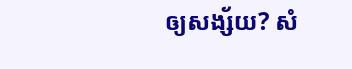ឲ្យសង្ស័យ? សំ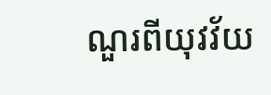ណួរពីយុវវ័យ